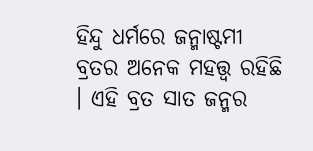ହିନ୍ଦୁ ଧର୍ମରେ ଜନ୍ମାଷ୍ଟମୀ ବ୍ରତର ଅନେକ ମହତ୍ତ୍ୱ ରହିଛି । ଏହି ବ୍ରତ ସାତ ଜନ୍ମର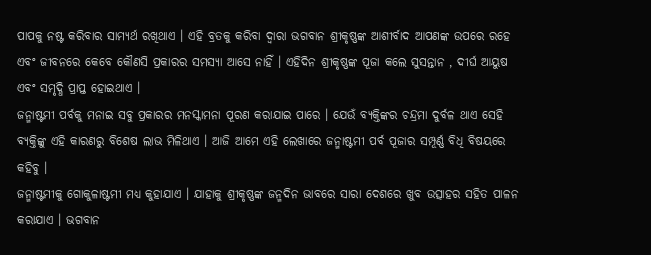ପାପକୁ ନଷ୍ଟ କରିବାର ସାମ୍ୟର୍ଥ ରଖିଥାଏ । ଏହି ବ୍ରତକୁ କରିବା ଦ୍ୱାରା ଭଗବାନ ଶ୍ରୀକୃଷ୍ଣଙ୍କ ଆଶୀର୍ବାଦ ଆପଣଙ୍କ ଉପରେ ରହେ ଏବଂ ଜୀବନରେ କେବେ କୌଣସି ପ୍ରକାରର ସମସ୍ୟା ଆସେ ନାହିଁ । ଏହିଦିନ ଶ୍ରୀକୃଷ୍ଣଙ୍କ ପୂଜା କଲେ ସୁସନ୍ତାନ , ଦୀର୍ଘ ଆୟୁଷ ଏବଂ ସମୃଦ୍ଧି ପ୍ରାପ୍ତ ହୋଇଥାଏ ।
ଜନ୍ମାଷ୍ଟମୀ ପର୍ବକୁ ମନାଇ ସବୁ ପ୍ରକାରର ମନସ୍କାମନା ପୂରଣ କରାଯାଇ ପାରେ । ଯେଉଁ ବ୍ୟକ୍ତିଙ୍କର ଚନ୍ଦ୍ରମା ଦୁର୍ବଳ ଥାଏ ସେହି ବ୍ୟକ୍ତିଙ୍କୁ ଏହି କାରଣରୁ ବିଶେଷ ଲାଭ ମିଳିଥାଏ । ଆଜି ଆମେ ଏହି ଲେଖାରେ ଜନ୍ମାଷ୍ଟମୀ ପର୍ବ ପୂଜାର ସମ୍ପୂର୍ଣ୍ଣ ବିଧି ବିଷୟରେ କହିବୁ ।
ଜନ୍ମାଷ୍ଟମୀକୁ ଗୋକୁଳାଷ୍ଟମୀ ମଧ୍ୟ କୁହାଯାଏ । ଯାହାକୁ ଶ୍ରୀକୃଷ୍ଣଙ୍କ ଜନ୍ମଦିନ ଭାବରେ ସାରା ଦେଶରେ ଖୁବ ଉତ୍ସାହର ସହିତ ପାଳନ କରାଯାଏ । ଭଗବାନ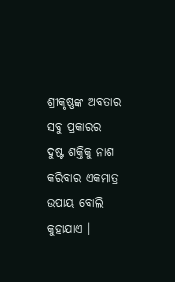ଶ୍ରୀକୃଷ୍ଣଙ୍କ ଅବତାର ସବୁ ପ୍ରକାରର ଦୁଷ୍ଟ ଶକ୍ତିକୁ ନାଶ କରିବାର ଏକମାତ୍ର ଉପାୟ ବୋଲି କୁହାଯାଏ ।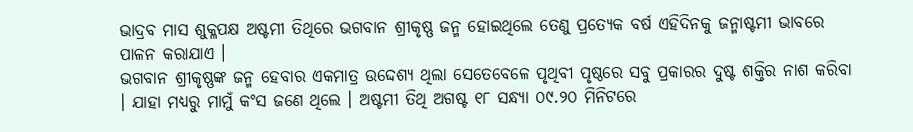ଭାଦ୍ରବ ମାସ ଶୁକ୍ଳପକ୍ଷ ଅଷ୍ଟମୀ ତିଥିରେ ଭଗବାନ ଶ୍ରୀକୃଷ୍ଣ ଜନ୍ମ ହୋଇଥିଲେ ତେଣୁ ପ୍ରତ୍ୟେକ ବର୍ଷ ଏହିଦିନକୁ ଜନ୍ମାଷ୍ଟମୀ ଭାବରେ ପାଳନ କରାଯାଏ ।
ଭଗବାନ ଶ୍ରୀକୃଷ୍ଣଙ୍କ ଜନ୍ମ ହେବାର ଏକମାତ୍ର ଉଦ୍ଦେଶ୍ୟ ଥିଲା ସେତେବେଳେ ପୃଥିବୀ ପୃଷ୍ଠରେ ସବୁ ପ୍ରକାରର ଦୁଷ୍ଟ ଶକ୍ତିର ନାଶ କରିବା । ଯାହା ମଧ୍ୟରୁ ମାମୁଁ କଂସ ଜଣେ ଥିଲେ । ଅଷ୍ଟମୀ ତିଥି ଅଗଷ୍ଟ ୧୮ ସନ୍ଧ୍ୟା ୦୯.୨୦ ମିନିଟରେ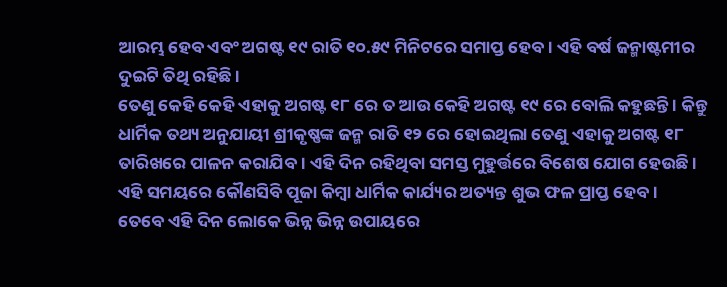ଆରମ୍ଭ ହେବ ଏବଂ ଅଗଷ୍ଟ ୧୯ ରାତି ୧୦.୫୯ ମିନିଟରେ ସମାପ୍ତ ହେବ । ଏହି ବର୍ଷ ଜନ୍ମାଷ୍ଟମୀର ଦୁଇଟି ତିଥି ରହିଛି ।
ତେଣୁ କେହି କେହି ଏହାକୁ ଅଗଷ୍ଟ ୧୮ ରେ ତ ଆଉ କେହି ଅଗଷ୍ଟ ୧୯ ରେ ବୋଲି କହୁଛନ୍ତି । କିନ୍ତୁ ଧାର୍ମିକ ତଥ୍ୟ ଅନୁଯାୟୀ ଶ୍ରୀକୃଷ୍ଣଙ୍କ ଜନ୍ମ ରାତି ୧୨ ରେ ହୋଇଥିଲା ତେଣୁ ଏହାକୁ ଅଗଷ୍ଟ ୧୮ ତାରିଖରେ ପାଳନ କରାଯିବ । ଏହି ଦିନ ରହିଥିବା ସମସ୍ତ ମୁହୁର୍ତ୍ତରେ ବିଶେଷ ଯୋଗ ହେଉଛି । ଏହି ସମୟରେ କୌଣସିବି ପୂଜା କିମ୍ବା ଧାର୍ମିକ କାର୍ଯ୍ୟର ଅତ୍ୟନ୍ତ ଶୁଭ ଫଳ ପ୍ରାପ୍ତ ହେବ ।
ତେବେ ଏହି ଦିନ ଲୋକେ ଭିନ୍ନ ଭିନ୍ନ ଉପାୟରେ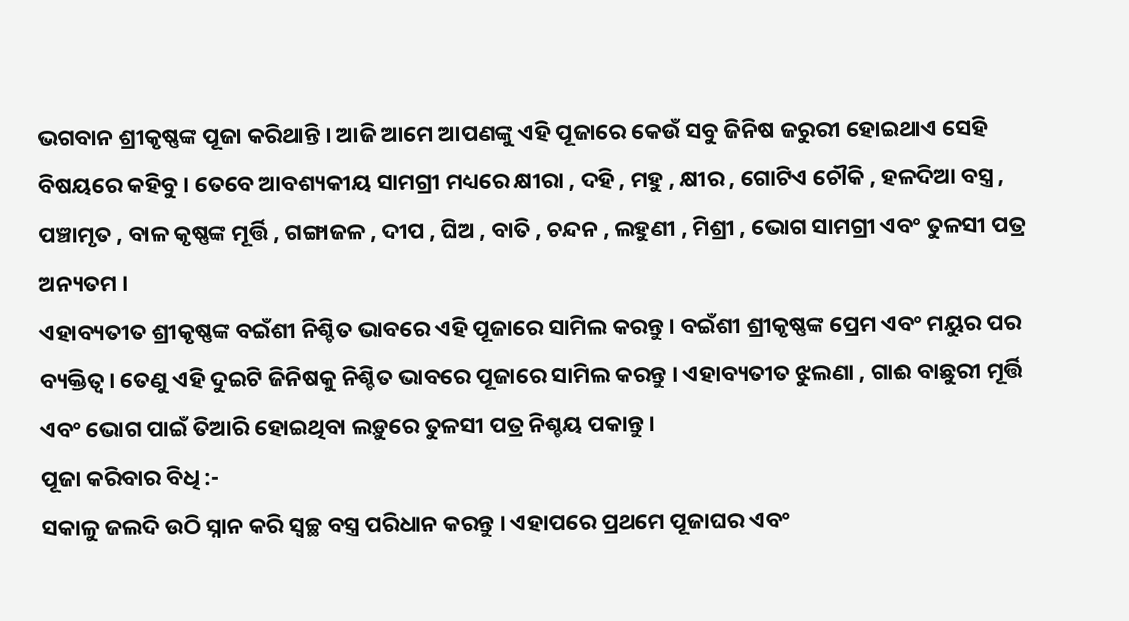ଭଗବାନ ଶ୍ରୀକୃଷ୍ଣଙ୍କ ପୂଜା କରିଥାନ୍ତି । ଆଜି ଆମେ ଆପଣଙ୍କୁ ଏହି ପୂଜାରେ କେଉଁ ସବୁ ଜିନିଷ ଜରୁରୀ ହୋଇଥାଏ ସେହି ବିଷୟରେ କହିବୁ । ତେବେ ଆବଶ୍ୟକୀୟ ସାମଗ୍ରୀ ମଧ୍ୟରେ କ୍ଷୀରା , ଦହି , ମହୁ , କ୍ଷୀର , ଗୋଟିଏ ଚୌକି , ହଳଦିଆ ବସ୍ତ୍ର , ପଞ୍ଚାମୃତ , ବାଳ କୃଷ୍ଣଙ୍କ ମୂର୍ତ୍ତି , ଗଙ୍ଗାଜଳ , ଦୀପ , ଘିଅ , ବାତି , ଚନ୍ଦନ , ଲହୁଣୀ , ମିଶ୍ରୀ , ଭୋଗ ସାମଗ୍ରୀ ଏବଂ ତୁଳସୀ ପତ୍ର ଅନ୍ୟତମ ।
ଏହାବ୍ୟତୀତ ଶ୍ରୀକୃଷ୍ଣଙ୍କ ବଇଁଶୀ ନିଶ୍ଚିତ ଭାବରେ ଏହି ପୂଜାରେ ସାମିଲ କରନ୍ତୁ । ବଇଁଶୀ ଶ୍ରୀକୃଷ୍ଣଙ୍କ ପ୍ରେମ ଏବଂ ମୟୁର ପର ବ୍ୟକ୍ତିତ୍ୱ । ତେଣୁ ଏହି ଦୁଇଟି ଜିନିଷକୁ ନିଶ୍ଚିତ ଭାବରେ ପୂଜାରେ ସାମିଲ କରନ୍ତୁ । ଏହାବ୍ୟତୀତ ଝୁଲଣା , ଗାଈ ବାଛୁରୀ ମୂର୍ତ୍ତି ଏବଂ ଭୋଗ ପାଇଁ ତିଆରି ହୋଇଥିବା ଲଡ଼ୁରେ ତୁଳସୀ ପତ୍ର ନିଶ୍ଚୟ ପକାନ୍ତୁ ।
ପୂଜା କରିବାର ବିଧି :-
ସକାଳୁ ଜଲଦି ଉଠି ସ୍ନାନ କରି ସ୍ୱଚ୍ଛ ବସ୍ତ୍ର ପରିଧାନ କରନ୍ତୁ । ଏହାପରେ ପ୍ରଥମେ ପୂଜାଘର ଏବଂ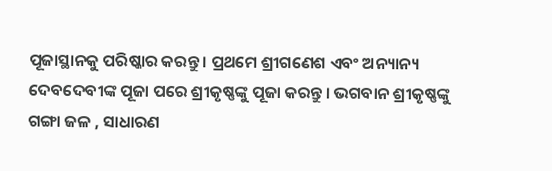ପୂଜାସ୍ଥାନକୁ ପରିଷ୍କାର କରନ୍ତୁ । ପ୍ରଥମେ ଶ୍ରୀଗଣେଶ ଏବଂ ଅନ୍ୟାନ୍ୟ ଦେବଦେବୀଙ୍କ ପୂଜା ପରେ ଶ୍ରୀକୃଷ୍ଣଙ୍କୁ ପୂଜା କରନ୍ତୁ । ଭଗବାନ ଶ୍ରୀକୃଷ୍ଣଙ୍କୁ ଗଙ୍ଗା ଜଳ , ସାଧାରଣ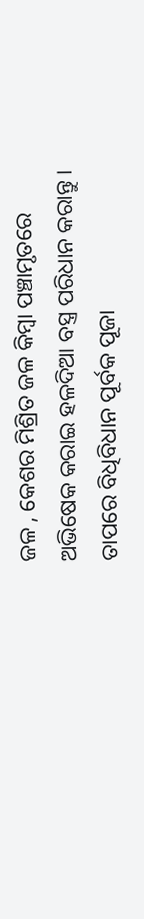ଜଳ , କେଶର ମିଶ୍ରିତ ଜଳ କିମ୍ବା ପଞ୍ଚାମୃତରେ ଅଭିଷେକ କରାଇ ହଳଦିଆ ବସ୍ତ୍ର ପରିଧାନ କରାନ୍ତୁ ।
ତାପରେ ବିଧିବିଧାନ ପୂର୍ବକ ପୂଜା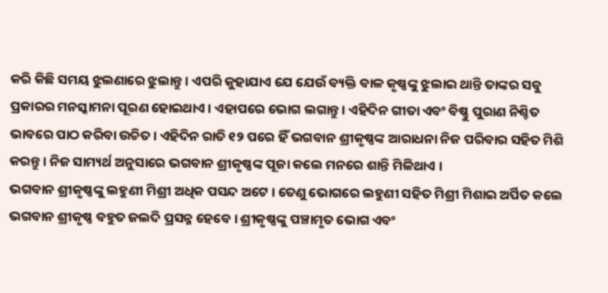କରି କିଛି ସମୟ ଝୁଲଣାରେ ଝୁଲାନ୍ତୁ । ଏପରି କୁହାଯାଏ ଯେ ଯେଉଁ ବ୍ୟକ୍ତି ବାଳ କୃଷ୍ଣଙ୍କୁ ଝୁଲାଇ ଥାନ୍ତି ତାଙ୍କର ସବୁ ପ୍ରକାରର ମନସ୍କାମନା ପୂରଣ ହୋଇଥାଏ । ଏହାପରେ ଭୋଗ ଲଗାନ୍ତୁ । ଏହିଦିନ ଗୀତା ଏବଂ ବିଷ୍ଣୁ ପୁରାଣ ନିଶ୍ଚିତ ଭାବରେ ପାଠ କରିବା ଉଚିତ । ଏହିଦିନ ରାତି ୧୨ ପରେ ହିଁ ଭଗବାନ ଶ୍ରୀକୃଷ୍ଣଙ୍କ ଆରାଧନା ନିଜ ପରିବାର ସହିତ ମିଶି କରନ୍ତୁ । ନିଜ ସାମ୍ୟର୍ଥ ଅନୁସାରେ ଭଗବାନ ଶ୍ରୀକୃଷ୍ଣଙ୍କ ପୂଜା କଲେ ମନରେ ଶାନ୍ତି ମିଳିଥାଏ ।
ଭଗବାନ ଶ୍ରୀକୃଷ୍ଣଙ୍କୁ ଲହୁଣୀ ମିଶ୍ରୀ ଅଧିକ ପସନ୍ଦ ଅଟେ । ତେଣୁ ଭୋଗରେ ଲହୁଣୀ ସହିତ ମିଶ୍ରୀ ମିଶାଇ ଅର୍ପିତ କଲେ ଭଗବାନ ଶ୍ରୀକୃଷ୍ଣ ବହୁତ ଜଲଦି ପ୍ରସନ୍ନ ହେବେ । ଶ୍ରୀକୃଷ୍ଣଙ୍କୁ ପଞ୍ଚାମୃତ ଭୋଗ ଏବଂ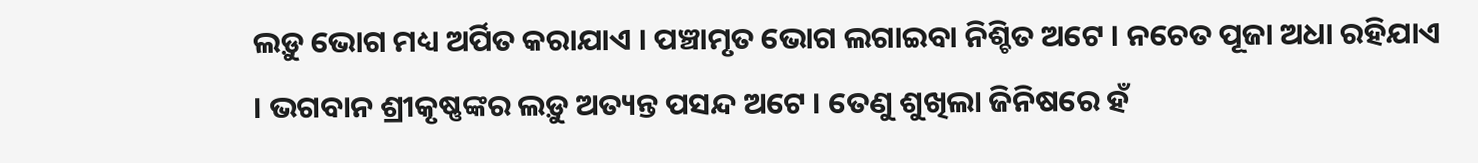ଲଡ଼ୁ ଭୋଗ ମଧ୍ୟ ଅର୍ପିତ କରାଯାଏ । ପଞ୍ଚାମୃତ ଭୋଗ ଲଗାଇବା ନିଶ୍ଚିତ ଅଟେ । ନଚେତ ପୂଜା ଅଧା ରହିଯାଏ । ଭଗବାନ ଶ୍ରୀକୃଷ୍ଣଙ୍କର ଲଡ଼ୁ ଅତ୍ୟନ୍ତ ପସନ୍ଦ ଅଟେ । ତେଣୁ ଶୁଖିଲା ଜିନିଷରେ ହଁ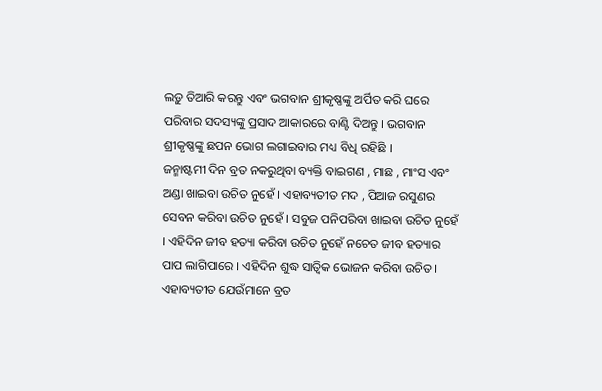ଲଡ଼ୁ ତିଆରି କରନ୍ତୁ ଏବଂ ଭଗବାନ ଶ୍ରୀକୃଷ୍ଣଙ୍କୁ ଅର୍ପିତ କରି ଘରେ ପରିବାର ସଦସ୍ୟଙ୍କୁ ପ୍ରସାଦ ଆକାରରେ ବାଣ୍ଟି ଦିଅନ୍ତୁ । ଭଗବାନ ଶ୍ରୀକୃଷ୍ଣଙ୍କୁ ଛପନ ଭୋଗ ଲଗାଇବାର ମଧ୍ୟ ବିଧି ରହିଛି ।
ଜନ୍ମାଷ୍ଟମୀ ଦିନ ବ୍ରତ ନକରୁଥିବା ବ୍ୟକ୍ତି ବାଇଗଣ , ମାଛ , ମାଂସ ଏବଂ ଅଣ୍ଡା ଖାଇବା ଉଚିତ ନୁହେଁ । ଏହାବ୍ୟତୀତ ମଦ , ପିଆଜ ରସୁଣର ସେବନ କରିବା ଉଚିତ ନୁହେଁ । ସବୁଜ ପନିପରିବା ଖାଇବା ଉଚିତ ନୁହେଁ । ଏହିଦିନ ଜୀବ ହତ୍ୟା କରିବା ଉଚିତ ନୁହେଁ ନଚେତ ଜୀବ ହତ୍ୟାର ପାପ ଲାଗିପାରେ । ଏହିଦିନ ଶୁଦ୍ଧ ସାତ୍ଵିକ ଭୋଜନ କରିବା ଉଚିତ । ଏହାବ୍ୟତୀତ ଯେଉଁମାନେ ବ୍ରତ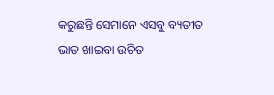କରୁଛନ୍ତି ସେମାନେ ଏସବୁ ବ୍ୟତୀତ ଭାତ ଖାଇବା ଉଚିତ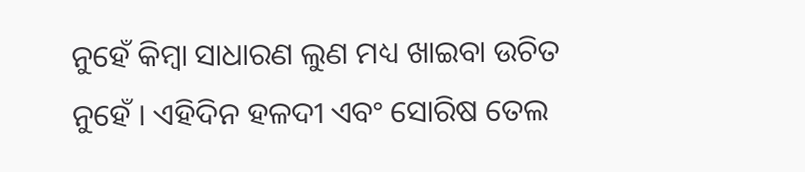ନୁହେଁ କିମ୍ବା ସାଧାରଣ ଲୁଣ ମଧ୍ୟ ଖାଇବା ଉଚିତ ନୁହେଁ । ଏହିଦିନ ହଳଦୀ ଏବଂ ସୋରିଷ ତେଲ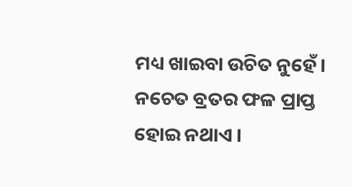ମଧ୍ୟ ଖାଇବା ଉଚିତ ନୁହେଁ । ନଚେତ ବ୍ରତର ଫଳ ପ୍ରାପ୍ତ ହୋଇ ନଥାଏ ।